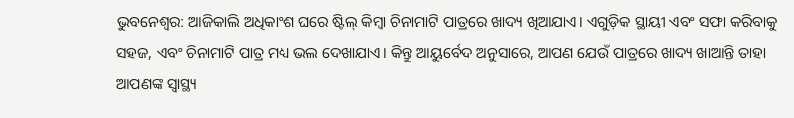ଭୁବନେଶ୍ୱର: ଆଜିକାଲି ଅଧିକାଂଶ ଘରେ ଷ୍ଟିଲ୍ କିମ୍ବା ଚିନାମାଟି ପାତ୍ରରେ ଖାଦ୍ୟ ଖିଆଯାଏ। ଏଗୁଡ଼ିକ ସ୍ଥାୟୀ ଏବଂ ସଫା କରିବାକୁ ସହଜ, ଏବଂ ଚିନାମାଟି ପାତ୍ର ମଧ୍ୟ ଭଲ ଦେଖାଯାଏ। କିନ୍ତୁ ଆୟୁର୍ବେଦ ଅନୁସାରେ, ଆପଣ ଯେଉଁ ପାତ୍ରରେ ଖାଦ୍ୟ ଖାଆନ୍ତି ତାହା ଆପଣଙ୍କ ସ୍ୱାସ୍ଥ୍ୟ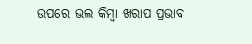ଉପରେ ଭଲ କିମ୍ବା ଖରାପ ପ୍ରଭାବ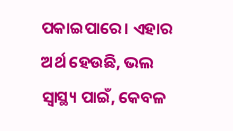ପକାଇପାରେ। ଏହାର ଅର୍ଥ ହେଉଛି, ଭଲ ସ୍ୱାସ୍ଥ୍ୟ ପାଇଁ, କେବଳ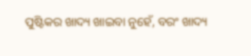ପୁଷ୍ଟିକର ଖାଦ୍ୟ ଖାଇବା ନୁହେଁ, ବରଂ ଖାଦ୍ୟ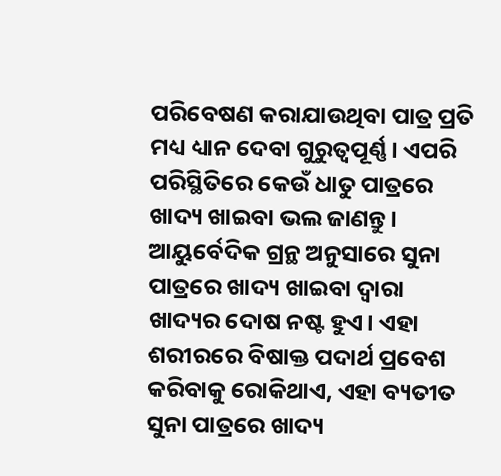ପରିବେଷଣ କରାଯାଉଥିବା ପାତ୍ର ପ୍ରତି ମଧ୍ୟ ଧ୍ୟାନ ଦେବା ଗୁରୁତ୍ୱପୂର୍ଣ୍ଣ। ଏପରି ପରିସ୍ଥିତିରେ କେଉଁ ଧାତୁ ପାତ୍ରରେ ଖାଦ୍ୟ ଖାଇବା ଭଲ ଜାଣନ୍ତୁ ।
ଆୟୁର୍ବେଦିକ ଗ୍ରନ୍ଥ ଅନୁସାରେ ସୁନା ପାତ୍ରରେ ଖାଦ୍ୟ ଖାଇବା ଦ୍ୱାରା ଖାଦ୍ୟର ଦୋଷ ନଷ୍ଟ ହୁଏ। ଏହା ଶରୀରରେ ବିଷାକ୍ତ ପଦାର୍ଥ ପ୍ରବେଶ କରିବାକୁ ରୋକିଥାଏ, ଏହା ବ୍ୟତୀତ ସୁନା ପାତ୍ରରେ ଖାଦ୍ୟ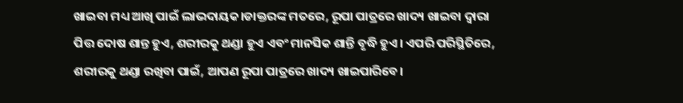ଖାଇବା ମଧ୍ୟ ଆଖି ପାଇଁ ଲାଭଦାୟକ।ଡାକ୍ତରଙ୍କ ମତରେ, ରୂପା ପାତ୍ରରେ ଖାଦ୍ୟ ଖାଇବା ଦ୍ୱାରା ପିତ୍ତ ଦୋଷ ଶାନ୍ତ ହୁଏ, ଶରୀରକୁ ଥଣ୍ଡା ହୁଏ ଏବଂ ମାନସିକ ଶାନ୍ତି ବୃଦ୍ଧି ହୁଏ। ଏପରି ପରିସ୍ଥିତିରେ, ଶରୀରକୁ ଥଣ୍ଡା ରଖିବା ପାଇଁ, ଆପଣ ରୂପା ପାତ୍ରରେ ଖାଦ୍ୟ ଖାଇପାରିବେ।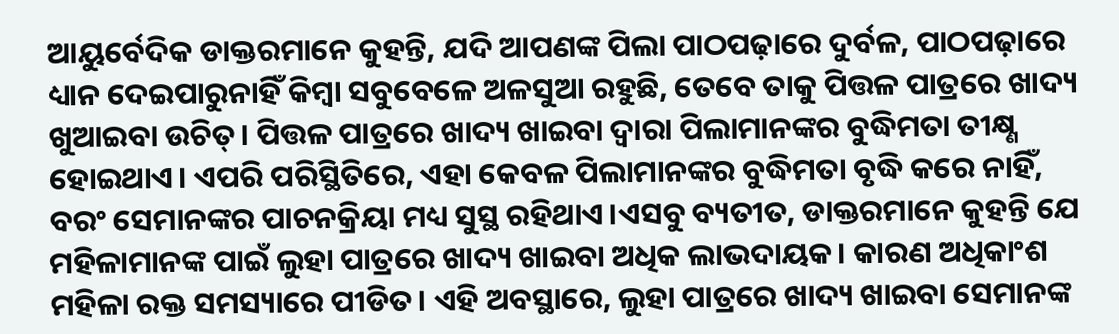ଆୟୁର୍ବେଦିକ ଡାକ୍ତରମାନେ କୁହନ୍ତି, ଯଦି ଆପଣଙ୍କ ପିଲା ପାଠପଢ଼ାରେ ଦୁର୍ବଳ, ପାଠପଢ଼ାରେ ଧ୍ୟାନ ଦେଇପାରୁନାହିଁ କିମ୍ବା ସବୁବେଳେ ଅଳସୁଆ ରହୁଛି, ତେବେ ତାକୁ ପିତ୍ତଳ ପାତ୍ରରେ ଖାଦ୍ୟ ଖୁଆଇବା ଉଚିତ୍। ପିତ୍ତଳ ପାତ୍ରରେ ଖାଦ୍ୟ ଖାଇବା ଦ୍ୱାରା ପିଲାମାନଙ୍କର ବୁଦ୍ଧିମତା ତୀକ୍ଷ୍ଣ ହୋଇଥାଏ। ଏପରି ପରିସ୍ଥିତିରେ, ଏହା କେବଳ ପିଲାମାନଙ୍କର ବୁଦ୍ଧିମତା ବୃଦ୍ଧି କରେ ନାହିଁ, ବରଂ ସେମାନଙ୍କର ପାଚନକ୍ରିୟା ମଧ୍ୟ ସୁସ୍ଥ ରହିଥାଏ।ଏସବୁ ବ୍ୟତୀତ, ଡାକ୍ତରମାନେ କୁହନ୍ତି ଯେ ମହିଳାମାନଙ୍କ ପାଇଁ ଲୁହା ପାତ୍ରରେ ଖାଦ୍ୟ ଖାଇବା ଅଧିକ ଲାଭଦାୟକ। କାରଣ ଅଧିକାଂଶ ମହିଳା ରକ୍ତ ସମସ୍ୟାରେ ପୀଡିତ। ଏହି ଅବସ୍ଥାରେ, ଲୁହା ପାତ୍ରରେ ଖାଦ୍ୟ ଖାଇବା ସେମାନଙ୍କ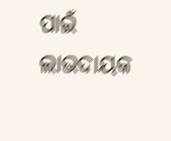ପାଇଁ ଲାଭଦାୟକ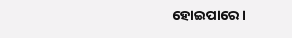ହୋଇପାରେ।